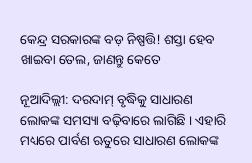କେନ୍ଦ୍ର ସରକାରଙ୍କ ବଡ଼ ନିଷ୍ପତ୍ତି! ଶସ୍ତା ହେବ ଖାଇବା ତେଲ, ଜାଣନ୍ତୁ କେତେ

ନୂଆଦିଲ୍ଲୀ: ଦରଦାମ୍ ବୃଦ୍ଧିକୁ ସାଧାରଣ ଲୋକଙ୍କ ସମସ୍ୟା ବଢ଼ିବାରେ ଲାଗିଛି । ଏହାରି ମଧ୍ୟରେ ପାର୍ବଣ ଋତୁରେ ସାଧାରଣ ଲୋକଙ୍କ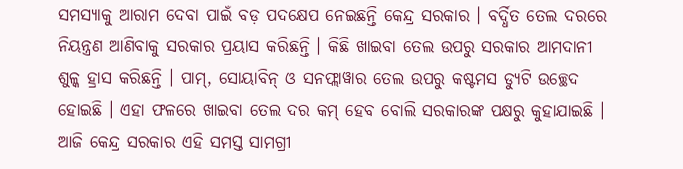ସମସ୍ୟାକୁ ଆରାମ ଦେବା ପାଇଁ ବଡ଼ ପଦକ୍ଷେପ ନେଇଛନ୍ତି କେନ୍ଦ୍ର ସରକାର । ବର୍ଦ୍ଧିତ ତେଲ ଦରରେ ନିୟନ୍ତ୍ରଣ ଆଣିବାକୁ ସରକାର ପ୍ରୟାସ କରିଛନ୍ତି । କିଛି ଖାଇବା ତେଲ ଉପରୁ ସରକାର ଆମଦାନୀ ଶୁଳ୍କ ହ୍ରାସ କରିଛନ୍ତି । ପାମ୍, ସୋୟାବିନ୍ ଓ ସନଫ୍ଲାୱାର ତେଲ ଉପରୁ କଷ୍ଟମସ ଡ୍ୟୁଟି ଉଚ୍ଛେଦ ହୋଇଛି । ଏହା ଫଳରେ ଖାଇବା ତେଲ ଦର କମ୍ ହେବ ବୋଲି ସରକାରଙ୍କ ପକ୍ଷରୁ କୁହାଯାଇଛି । ଆଜି କେନ୍ଦ୍ର ସରକାର ଏହି ସମସ୍ତ ସାମଗ୍ରୀ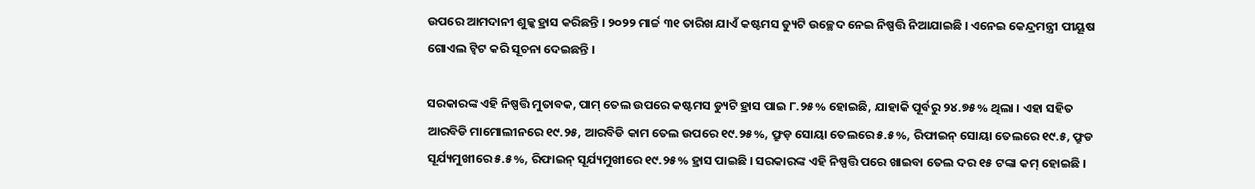ଉପରେ ଆମଦାନୀ ଶୁଳ୍କ ହ୍ରାସ କରିଛନ୍ତି । ୨୦୨୨ ମାର୍ଚ୍ଚ ୩୧ ତାରିଖ ଯାଏଁ କଷ୍ଟମସ ଡ୍ୟୁଟି ଉଚ୍ଛେଦ ନେଇ ନିଷ୍ପତ୍ତି ନିଆଯାଇଛି । ଏନେଇ କେନ୍ଦ୍ରମନ୍ତ୍ରୀ ପୀୟୂଷ ଗୋଏଲ ଟ୍ୱିଟ କରି ସୂଚନା ଦେଇଛନ୍ତି ।

ସରକାରଙ୍କ ଏହି ନିଷ୍ପତ୍ତି ମୁତାବକ, ପାମ୍ ତେଲ ଉପରେ କଷ୍ଟମସ ଡ୍ୟୁଟି ହ୍ରାସ ପାଇ ୮.୨୫% ହୋଇଛି, ଯାହାକି ପୂର୍ବରୁ ୨୪.୭୫% ଥିଲା । ଏହା ସହିତ ଆରବିଡି ମାମୋଲୀନରେ ୧୯.୨୫, ଆରବିଡି କାମ ତେଲ ଉପରେ ୧୯.୨୫%, ଫ୍ରୁଡ଼ ସୋୟା ତେଲରେ ୫.୫%, ରିଫାଇନ୍ ସୋୟା ତେଲରେ ୧୯.୫, ଫ୍ରୁଡ ସୂର୍ଯ୍ୟମୁଖୀରେ ୫.୫%, ରିଫାଇନ୍ ସୂର୍ଯ୍ୟମୁଖୀରେ ୧୯.୨୫% ହ୍ରାସ ପାଇଛି । ସରକାରଙ୍କ ଏହି ନିଷ୍ପତ୍ତି ପରେ ଖାଇବା ତେଲ ଦର ୧୫ ଟଙ୍କା କମ୍ ହୋଇଛି ।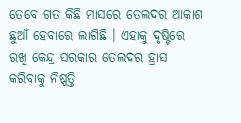ତେବେ ଗତ କିଛି ମାସରେ ତେଲଦର ଆକାଶ ଛୁଆଁ ହେବାରେ ଲାଗିଛି । ଏହାକୁ ଦୃଷ୍ଟିରେ ରଖି କେନ୍ଦ୍ର ସରକାର ତେଲଦର ହ୍ରାସ କରିବାକୁ ନିଷ୍ପତ୍ତି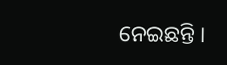ନେଇଛନ୍ତି ।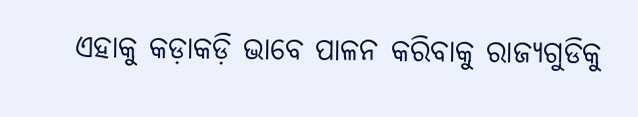ଏହାକୁ କଡ଼ାକଡ଼ି ଭାବେ ପାଳନ କରିବାକୁ ରାଜ୍ୟଗୁଡିକୁ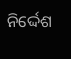ନିର୍ଦ୍ଦେଶ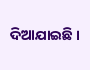ଦିଆଯାଇଛି ।